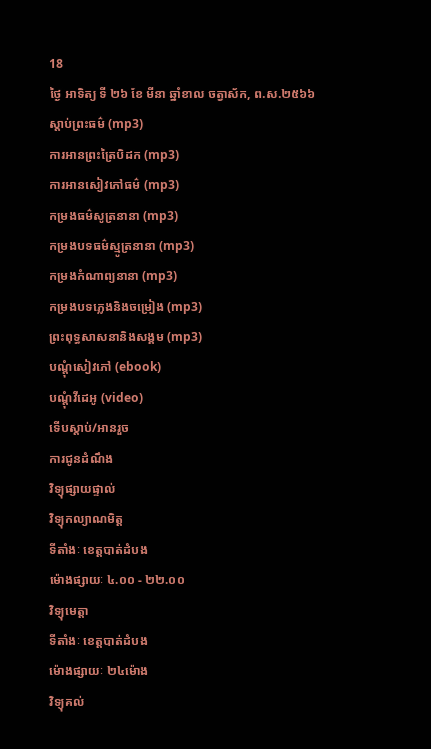18
ថ្ងៃ អាទិត្យ ទី ២៦ ខែ មីនា ឆ្នាំខាល ចត្វាស័ក, ព.ស.២៥៦៦
ស្តាប់ព្រះធម៌ (mp3)
ការអានព្រះត្រៃបិដក (mp3)
ការអានសៀវភៅធម៌ (mp3)
កម្រងធម៌សូត្រនានា (mp3)
កម្រងបទធម៌ស្មូត្រនានា (mp3)
កម្រងកំណាព្យនានា (mp3)
កម្រងបទភ្លេងនិងចម្រៀង (mp3)
ព្រះពុទ្ធសាសនានិងសង្គម (mp3)
បណ្តុំសៀវភៅ (ebook)
បណ្តុំវីដេអូ (video)
ទើបស្តាប់/អានរួច
ការជូនដំណឹង
វិទ្យុផ្សាយផ្ទាល់
វិទ្យុកល្យាណមិត្ត
ទីតាំងៈ ខេត្តបាត់ដំបង
ម៉ោងផ្សាយៈ ៤.០០ - ២២.០០
វិទ្យុមេត្តា
ទីតាំងៈ ខេត្តបាត់ដំបង
ម៉ោងផ្សាយៈ ២៤ម៉ោង
វិទ្យុគល់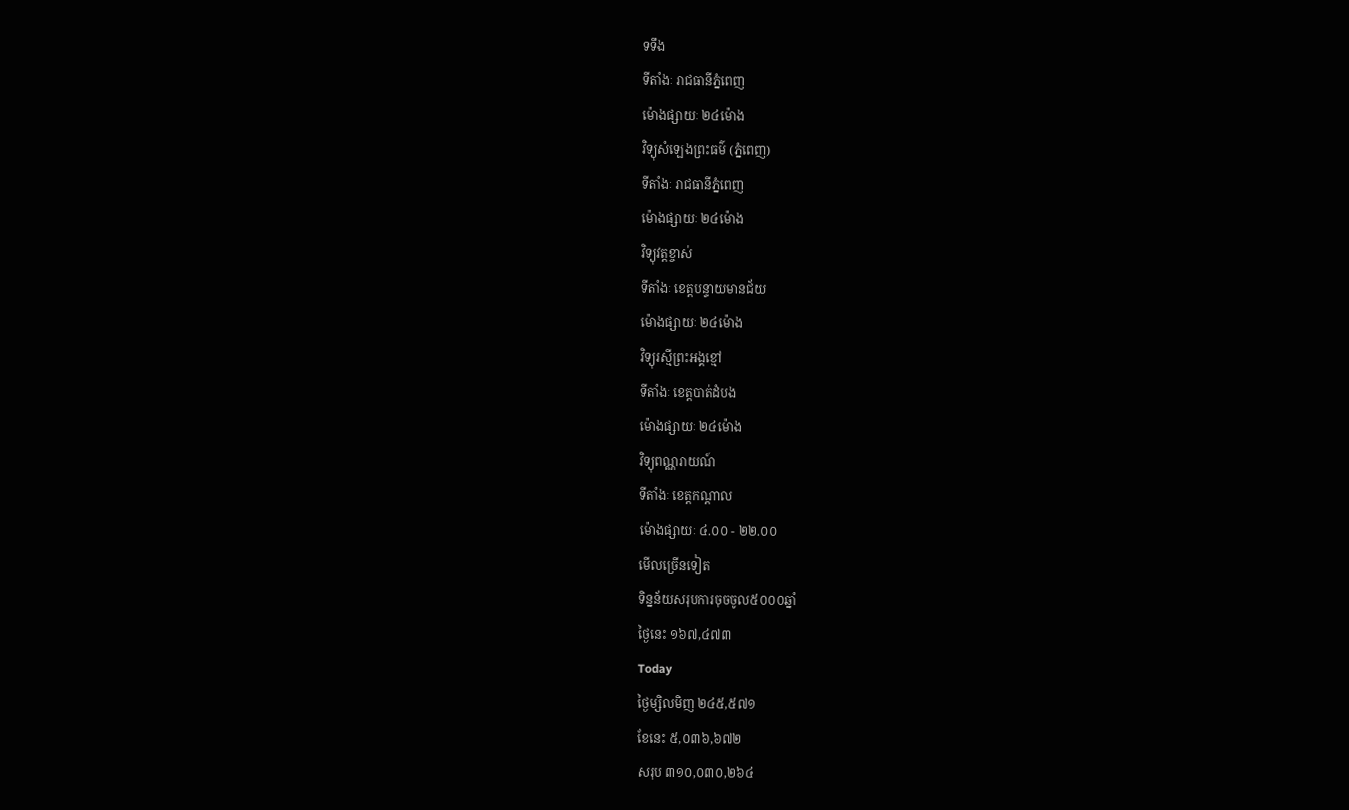ទទឹង
ទីតាំងៈ រាជធានីភ្នំពេញ
ម៉ោងផ្សាយៈ ២៤ម៉ោង
វិទ្យុសំឡេងព្រះធម៌ (ភ្នំពេញ)
ទីតាំងៈ រាជធានីភ្នំពេញ
ម៉ោងផ្សាយៈ ២៤ម៉ោង
វិទ្យុវត្តខ្ចាស់
ទីតាំងៈ ខេត្តបន្ទាយមានជ័យ
ម៉ោងផ្សាយៈ ២៤ម៉ោង
វិទ្យុរស្មីព្រះអង្គខ្មៅ
ទីតាំងៈ ខេត្តបាត់ដំបង
ម៉ោងផ្សាយៈ ២៤ម៉ោង
វិទ្យុពណ្ណរាយណ៍
ទីតាំងៈ ខេត្តកណ្តាល
ម៉ោងផ្សាយៈ ៤.០០ - ២២.០០
មើលច្រើនទៀត
ទិន្នន័យសរុបការចុចចូល៥០០០ឆ្នាំ
ថ្ងៃនេះ ១៦៧,៤៧៣
Today
ថ្ងៃម្សិលមិញ ២៤៥,៥៧១
ខែនេះ ៥,០៣៦,៦៧២
សរុប ៣១០,០៣០,២៦៤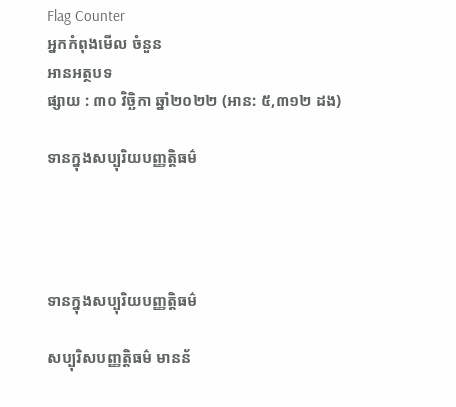Flag Counter
អ្នកកំពុងមើល ចំនួន
អានអត្ថបទ
ផ្សាយ : ៣០ វិច្ឆិកា ឆ្នាំ២០២២ (អាន: ៥,៣១២ ដង)

ទានក្នុងសប្បុរិយបញ្ញត្តិធម៌




ទានក្នុងសប្បុរិយបញ្ញត្តិធម៌

សប្បុរិសបញ្ញត្តិធម៌ មានន័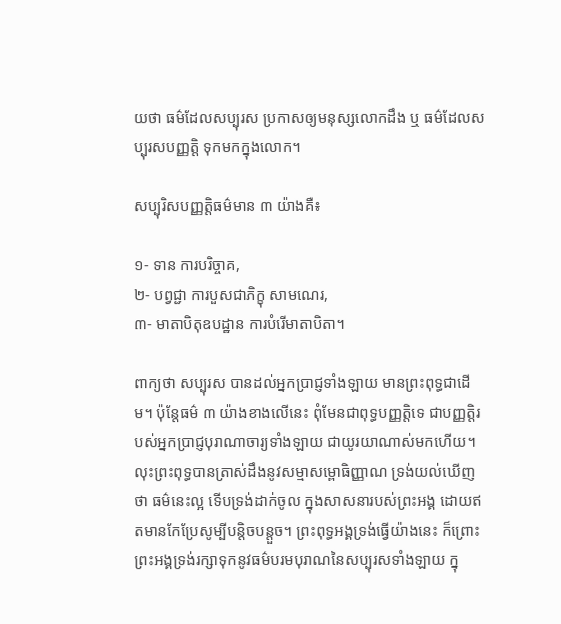យថា ធម៌ដែលសប្បុរស ប្រកាសឲ្យមនុស្សលោកដឹង ឬ ធម៌ដែលសប្បុរសបញ្ញត្តិ ទុកមកក្នុងលោក។

សប្បុរិសបញ្ញត្តិធម៌មាន ៣ យ៉ាងគឺ៖

១- ទាន ការបរិច្ចាគ,
២- បព្វជ្ជា ការបួសជាភិក្ខុ សាមណេរ,
៣- មាតាបិតុឧបដ្ឋាន ការបំរើមាតាបិតា។

ពាក្យថា សប្បុរស បានដល់អ្នកប្រាជ្ញទាំងឡាយ មានព្រះពុទ្ធជាដើម។ ប៉ុន្តែធម៌ ៣ យ៉ាងខាងលើនេះ ពុំមែនជាពុទ្ធបញ្ញត្តិទេ ជាបញ្ញត្តិរបស់អ្នកប្រាជ្ញបុរាណាចារ្យទាំងឡាយ ជាយូរយាណាស់មកហើយ។ លុះព្រះពុទ្ធបានត្រាស់ដឹងនូវសម្មាសម្ពោធិញ្ញាណ ទ្រង់យល់ឃើញថា ធម៌នេះល្អ ទើបទ្រង់ដាក់ចូល ក្នុងសាសនារបស់ព្រះអង្គ ដោយឥតមានកែប្រែសូម្បីបន្តិចបន្តួច។ ព្រះពុទ្ធអង្គទ្រង់ធ្វើយ៉ាងនេះ ក៏ព្រោះព្រះអង្គទ្រង់រក្សាទុកនូវធម៌បរមបុរាណនៃសប្បុរសទាំងឡាយ ក្នុ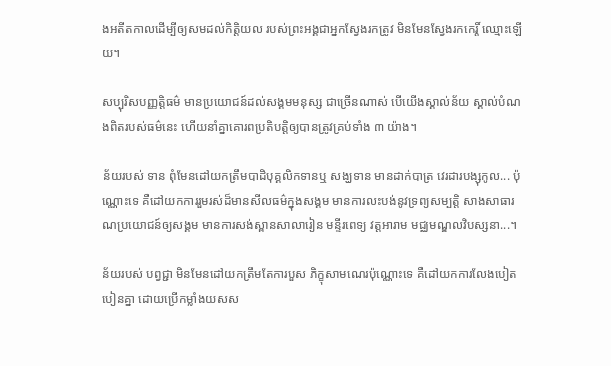ងអតីតកាលដើម្បីឲ្យសមដល់កិត្តិយល របស់ព្រះអង្គជាអ្នកស្វែងរកត្រូវ មិនមែនស្វែងរកកេរ្តិ៍ ឈ្មោះឡើយ។

សប្បុរិសបញ្ញត្តិធម៌ មានប្រយោជន៍ដល់សង្គមមនុស្ស ជាច្រើនណាស់ បើយើងស្គាល់ន័យ ស្គាល់បំណងពិតរបស់ធម៌នេះ ហើយនាំគ្នាគោរពប្រតិបត្តិឲ្យបានត្រូវគ្រប់ទាំង ៣ យ៉ាង។

ន័យរបស់ ទាន ពុំមែនដៅយកត្រឹមបាដិបុគ្គលិកទានឬ សង្ឃទាន មានដាក់បាត្រ វេរដារបង្សុកូល... ប៉ុណ្ណោះទេ គឺដៅយកការរួមរស់ដ៏មានសីលធម៌ក្នុងសង្គម មានការលះបង់នូវទ្រព្យសម្បត្តិ សាងសាធារណប្រយោជន៍ឲ្យសង្គម មានការសង់ស្ពានសាលារៀន មន្ទីរពេទ្យ វត្តអារាម មជ្ឈមណ្ឌលវិបស្សនា...។

ន័យរបស់ បព្វជ្ជា មិនមែនដៅយកត្រឹមតែការបួស ភិក្ខុសាមណេរប៉ុណ្ណោះទេ គឺដៅយកការលែងបៀតបៀនគ្នា ដោយប្រើកម្លាំងយសស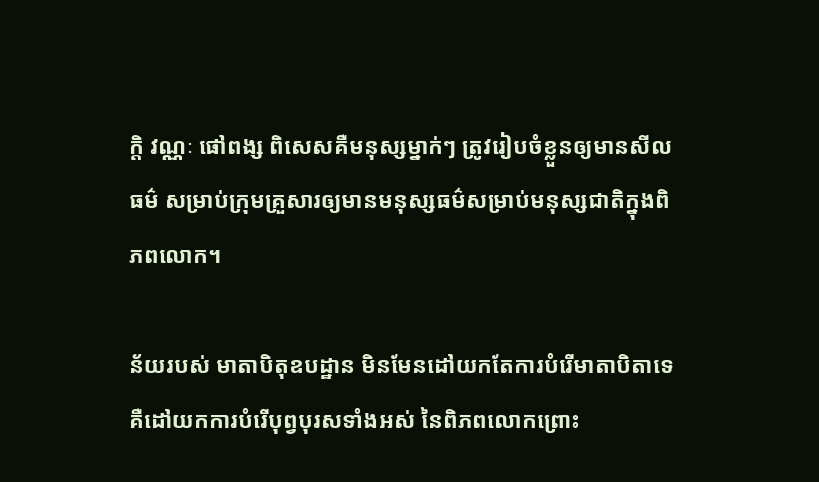ក្តិ វណ្ណៈ ផៅពង្ស ពិសេសគឺមនុស្សម្នាក់ៗ ត្រូវរៀបចំខ្លួនឲ្យមានសីលធម៌ សម្រាប់ក្រុមគ្រួសារឲ្យមានមនុស្សធម៌សម្រាប់មនុស្សជាតិក្នុងពិភពលោក។

ន័យរបស់ មាតាបិតុឧបដ្ឋាន មិនមែនដៅយកតែការបំរើមាតាបិតាទេ គឺដៅយកការបំរើបុព្វបុរសទាំងអស់ នៃពិភពលោកព្រោះ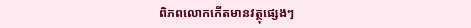ពិភពលោកកើតមានវត្ថុផ្សេងៗ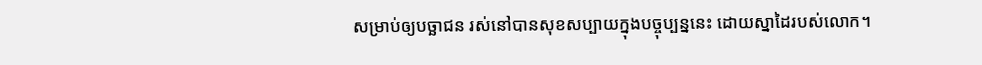សម្រាប់ឲ្យបច្ឆាជន រស់នៅបានសុខសប្បាយក្នុងបច្ចុប្បន្ននេះ ដោយស្នាដៃរបស់លោក។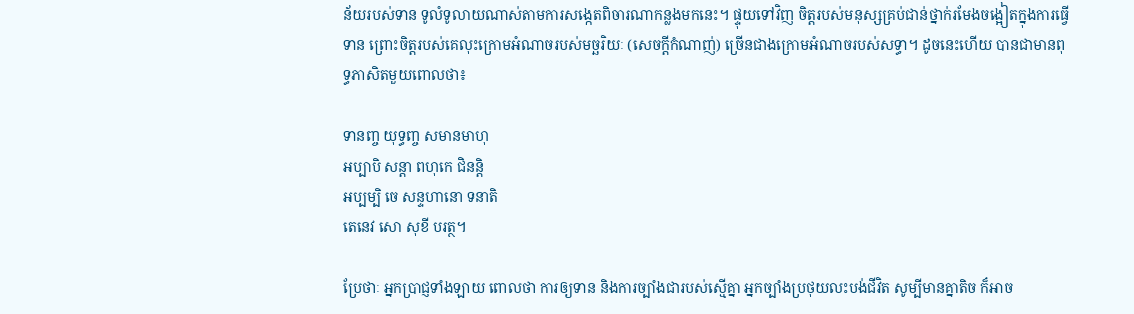ន័យរបស់ទាន ទូលំទូលាយណាស់តាមការសង្កេតពិចារណាកន្លងមកនេះ។ ផ្ទុយទៅវិញ ចិត្តរបស់មនុស្សគ្រប់ជាន់ថ្នាក់រមែងចង្អៀតក្នុងការធ្វើទាន ព្រោះចិត្តរបស់គេលុះក្រោមអំណាចរបស់មច្ឆរិយៈ (សេចក្ដីកំណាញ់) ច្រើនជាងក្រោមអំណាចរបស់សទ្ធា។ ដូចនេះហើយ បានជាមានពុទ្ធភាសិតមួយពោលថា៖

ទានញ្ច យុទ្ធញ្ច សមានមាហុ
អប្បាបិ សន្តា ពហុកេ ជិនន្តិ
អប្បម្បិ ចេ សន្ទហានោ ទនាតិ
តេនេវ សោ សុខី បរត្ថ។

ប្រែថាៈ អ្នកប្រាជ្ញទាំងឡាយ ពោលថា ការឲ្យទាន និងការច្បាំងជារបស់ស្មើគ្នា អ្នកច្បាំងប្រថុយលះបង់ជីវិត សូម្បីមានគ្នាតិច ក៏អាច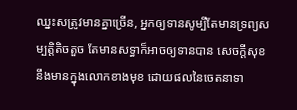ឈ្នះសត្រូវមានគ្នាច្រើន, អ្នកឲ្យទានសូម្បីតែមានទ្រព្យសម្បត្តិតិចតួច តែមានសទ្ធាក៏អាចឲ្យទានបាន សេចក្ដីសុខនឹងមានក្នុងលោកខាងមុខ ដោយផលនៃចេតនាទា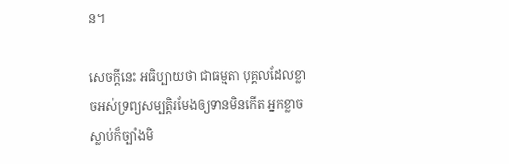ន។

សេចក្ដីនេះ អធិប្បាយថា ជាធម្មតា បុគ្គលដែលខ្លាចអស់ទ្រព្យសម្បត្តិរមែងឲ្យទានមិនកើត អ្នកខ្លាចស្លាប់ក៏ច្បាំងមិ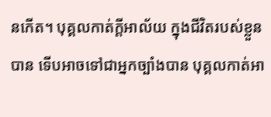នកើត។ បុគ្គលកាត់ក្ដីអាល័យ ក្នុងជីវិតរបស់ខ្លួនបាន ទើបអាចទៅជាអ្នកច្បាំងបាន បុគ្គលកាត់អា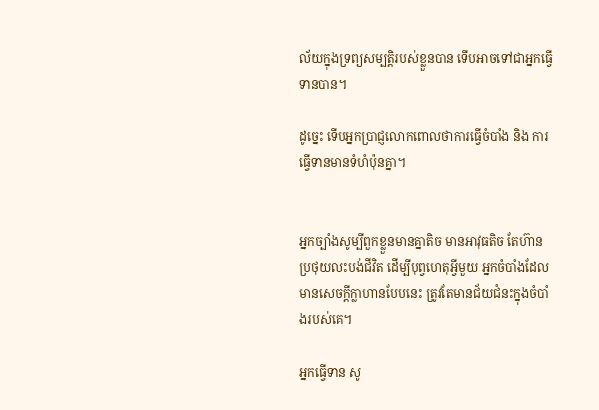ល័យក្នុងទ្រព្យសម្បត្តិរបស់ខ្លួនបាន ទើបអាចទៅជាអ្នកធ្វើទានបាន។

ដូច្នេះ ទើបអ្នកប្រាជ្ញលោកពោលថាការធ្វើចំបាំង និង ការធ្វើទានមានទំហំប៉ុនគ្នា។


អ្នកច្បាំងសូម្បីពួកខ្លួនមានគ្នាតិច មានអាវុធតិច តែហ៊ានប្រថុយលះបង់ជីវិត ដើម្បីបុព្វហេតុអ្វីមួយ អ្នកចំបាំងដែលមានសេចក្ដីក្លាហានបែបនេះ ត្រូវតែមានជ័យជំនះក្នុងចំបាំងរបស់គេ។

អ្នកធ្វើទាន សូ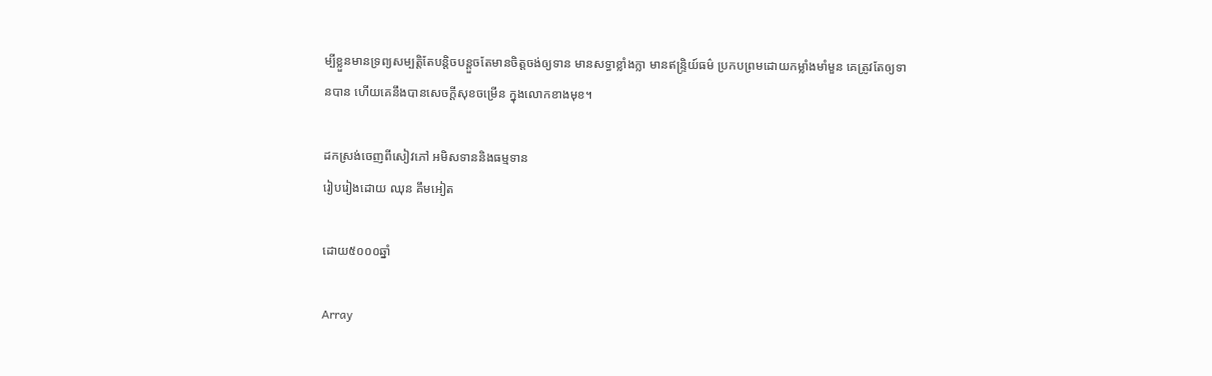ម្បីខ្លួនមានទ្រព្យសម្បត្តិតែបន្តិចបន្តួចតែមានចិត្តចង់ឲ្យទាន មានសទ្ធាខ្លាំងក្លា មានឥន្ទ្រិយ៍ធម៌ ប្រកបព្រមដោយកម្លាំងមាំមួន គេត្រូវតែឲ្យទានបាន ហើយគេនឹងបានសេចក្ដីសុខចម្រើន ក្នុងលោកខាងមុខ។

ដកស្រង់ចេញពីសៀវភៅ អមិសទាននិងធម្មទាន
រៀបរៀងដោយ ឈុន គឹមអៀត

ដោយ៥០០០ឆ្នាំ

Array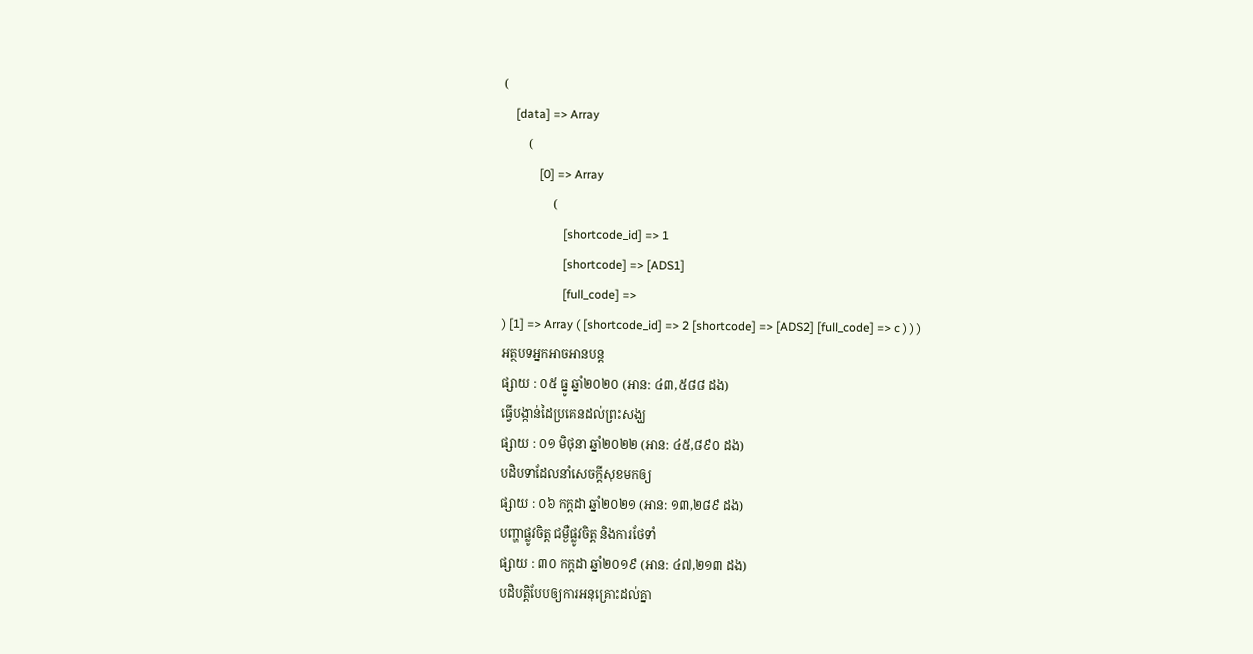(
    [data] => Array
        (
            [0] => Array
                (
                    [shortcode_id] => 1
                    [shortcode] => [ADS1]
                    [full_code] =>
) [1] => Array ( [shortcode_id] => 2 [shortcode] => [ADS2] [full_code] => c ) ) )
អត្ថបទអ្នកអាចអានបន្ត
ផ្សាយ : ០៥ ធ្នូ ឆ្នាំ២០២០ (អាន: ៤៣,៥៨៨ ដង)
ធ្វើបង្កាន់ដៃប្រគេនដល់ព្រះសង្ឃ
ផ្សាយ : ០១ មិថុនា ឆ្នាំ២០២២ (អាន: ៤៥,៨៩០ ដង)
បដិបទាដែលនាំសេចក្តីសុខមកឲ្យ
ផ្សាយ : ០៦ កក្តដា ឆ្នាំ២០២១ (អាន: ១៣,២៨៩ ដង)
បញ្ហាផ្លូវចិត្ត ជម្ងឺផ្លូវចិត្ត និងការថែទាំ
ផ្សាយ : ៣០ កក្តដា ឆ្នាំ២០១៩ (អាន: ៤៧,២១៣ ដង)
បដិបត្តិបែបឲ្យការអនុគ្រោះដល់គ្នា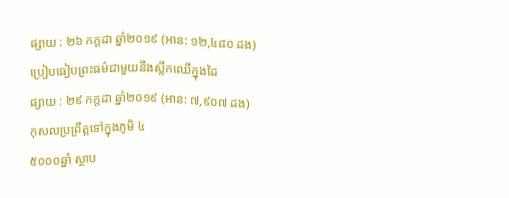ផ្សាយ : ២៦ កក្តដា ឆ្នាំ២០១៩ (អាន: ១២,៤៨០ ដង)
ប្រៀបធៀបព្រះធម៌ជាមួយនឹងស្លឹកឈើក្នុងដៃ
ផ្សាយ : ២៩ កក្តដា ឆ្នាំ២០១៩ (អាន: ៧,៩០៧ ដង)
កុសលប្រព្រឹត្តទៅក្នុងភូមិ ៤
៥០០០ឆ្នាំ ស្ថាប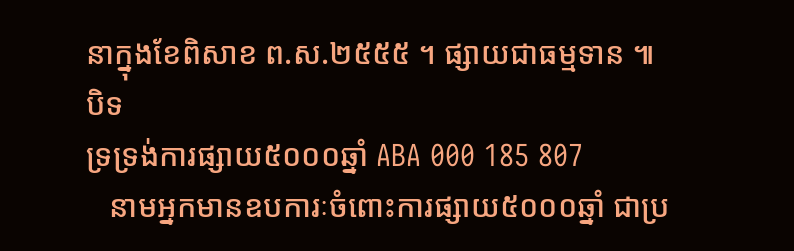នាក្នុងខែពិសាខ ព.ស.២៥៥៥ ។ ផ្សាយជាធម្មទាន ៕
បិទ
ទ្រទ្រង់ការផ្សាយ៥០០០ឆ្នាំ ABA 000 185 807
   នាមអ្នកមានឧបការៈចំពោះការផ្សាយ៥០០០ឆ្នាំ ជាប្រ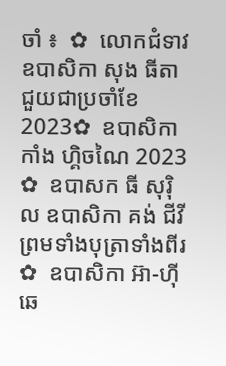ចាំ ៖  ✿  លោកជំទាវ ឧបាសិកា សុង ធីតា ជួយជាប្រចាំខែ 2023✿  ឧបាសិកា កាំង ហ្គិចណៃ 2023 ✿  ឧបាសក ធី សុរ៉ិល ឧបាសិកា គង់ ជីវី ព្រមទាំងបុត្រាទាំងពីរ ✿  ឧបាសិកា អ៊ា-ហុី ឆេ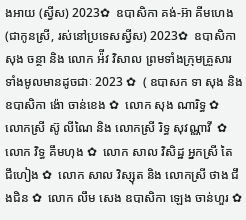ងអាយ (ស្វីស) 2023✿  ឧបាសិកា គង់-អ៊ា គីមហេង(ជាកូនស្រី, រស់នៅប្រទេសស្វីស) 2023✿  ឧបាសិកា សុង ចន្ថា និង លោក អ៉ីវ វិសាល ព្រមទាំងក្រុមគ្រួសារទាំងមូលមានដូចជាៈ 2023 ✿  ( ឧបាសក ទា សុង និងឧបាសិកា ង៉ោ ចាន់ខេង ✿  លោក សុង ណារិទ្ធ ✿  លោកស្រី ស៊ូ លីណៃ និង លោកស្រី រិទ្ធ សុវណ្ណាវី  ✿  លោក វិទ្ធ គឹមហុង ✿  លោក សាល វិសិដ្ឋ អ្នកស្រី តៃ ជឹហៀង ✿  លោក សាល វិស្សុត និង លោកស្រី ថាង ជឹងជិន ✿  លោក លឹម សេង ឧបាសិកា ឡេង ចាន់ហួរ ✿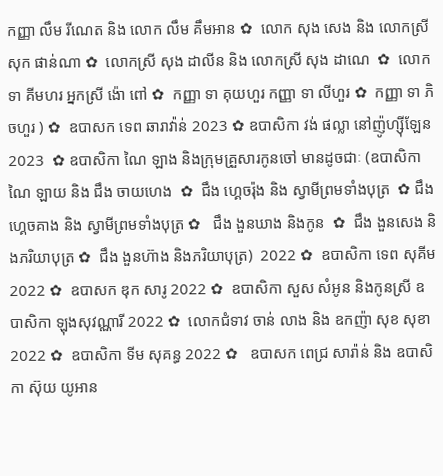កញ្ញា លឹម រីណេត និង លោក លឹម គឹមអាន ✿  លោក សុង សេង និង លោកស្រី សុក ផាន់ណា ✿  លោកស្រី សុង ដាលីន និង លោកស្រី សុង ដាណេ  ✿  លោក ទា គីមហរ អ្នកស្រី ង៉ោ ពៅ ✿  កញ្ញា ទា គុយហួរ កញ្ញា ទា លីហួរ ✿  កញ្ញា ទា ភិចហួរ ) ✿  ឧបាសក ទេព ឆារាវ៉ាន់ 2023 ✿ ឧបាសិកា វង់ ផល្លា នៅញ៉ូហ្ស៊ីឡែន 2023  ✿ ឧបាសិកា ណៃ ឡាង និងក្រុមគ្រួសារកូនចៅ មានដូចជាៈ (ឧបាសិកា ណៃ ឡាយ និង ជឹង ចាយហេង  ✿  ជឹង ហ្គេចរ៉ុង និង ស្វាមីព្រមទាំងបុត្រ  ✿ ជឹង ហ្គេចគាង និង ស្វាមីព្រមទាំងបុត្រ ✿   ជឹង ងួនឃាង និងកូន  ✿  ជឹង ងួនសេង និងភរិយាបុត្រ ✿  ជឹង ងួនហ៊ាង និងភរិយាបុត្រ)  2022 ✿  ឧបាសិកា ទេព សុគីម 2022 ✿  ឧបាសក ឌុក សារូ 2022 ✿  ឧបាសិកា សួស សំអូន និងកូនស្រី ឧបាសិកា ឡុងសុវណ្ណារី 2022 ✿  លោកជំទាវ ចាន់ លាង និង ឧកញ៉ា សុខ សុខា 2022 ✿  ឧបាសិកា ទីម សុគន្ធ 2022 ✿   ឧបាសក ពេជ្រ សារ៉ាន់ និង ឧបាសិកា ស៊ុយ យូអាន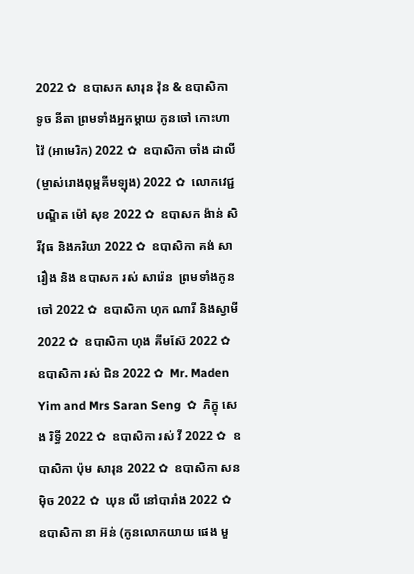2022 ✿  ឧបាសក សារុន វ៉ុន & ឧបាសិកា ទូច នីតា ព្រមទាំងអ្នកម្តាយ កូនចៅ កោះហាវ៉ៃ (អាមេរិក) 2022 ✿  ឧបាសិកា ចាំង ដាលី (ម្ចាស់រោងពុម្ពគីមឡុង) 2022 ✿  លោកវេជ្ជបណ្ឌិត ម៉ៅ សុខ 2022 ✿  ឧបាសក ង៉ាន់ សិរីវុធ និងភរិយា 2022 ✿  ឧបាសិកា គង់ សារឿង និង ឧបាសក រស់ សារ៉េន  ព្រមទាំងកូនចៅ 2022 ✿  ឧបាសិកា ហុក ណារី និងស្វាមី 2022 ✿  ឧបាសិកា ហុង គីមស៊ែ 2022 ✿  ឧបាសិកា រស់ ជិន 2022 ✿  Mr. Maden Yim and Mrs Saran Seng  ✿  ភិក្ខុ សេង រិទ្ធី 2022 ✿  ឧបាសិកា រស់ វី 2022 ✿  ឧបាសិកា ប៉ុម សារុន 2022 ✿  ឧបាសិកា សន ម៉ិច 2022 ✿  ឃុន លី នៅបារាំង 2022 ✿  ឧបាសិកា នា អ៊ន់ (កូនលោកយាយ ផេង មួ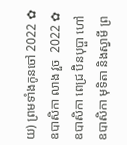យ) ព្រមទាំងកូនចៅ 2022 ✿  ឧបាសិកា លាង វួច  2022 ✿  ឧបាសិកា ពេជ្រ ប៊ិនបុប្ផា ហៅឧបាសិកា មុទិតា និងស្វាមី ព្រ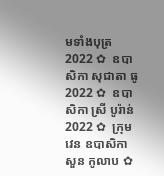មទាំងបុត្រ  2022 ✿  ឧបាសិកា សុជាតា ធូ  2022 ✿  ឧបាសិកា ស្រី បូរ៉ាន់ 2022 ✿  ក្រុមវេន ឧបាសិកា សួន កូលាប ✿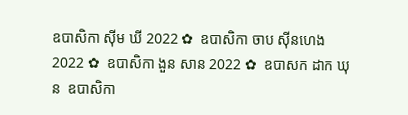ឧបាសិកា ស៊ីម ឃី 2022 ✿  ឧបាសិកា ចាប ស៊ីនហេង 2022 ✿  ឧបាសិកា ងួន សាន 2022 ✿  ឧបាសក ដាក ឃុន  ឧបាសិកា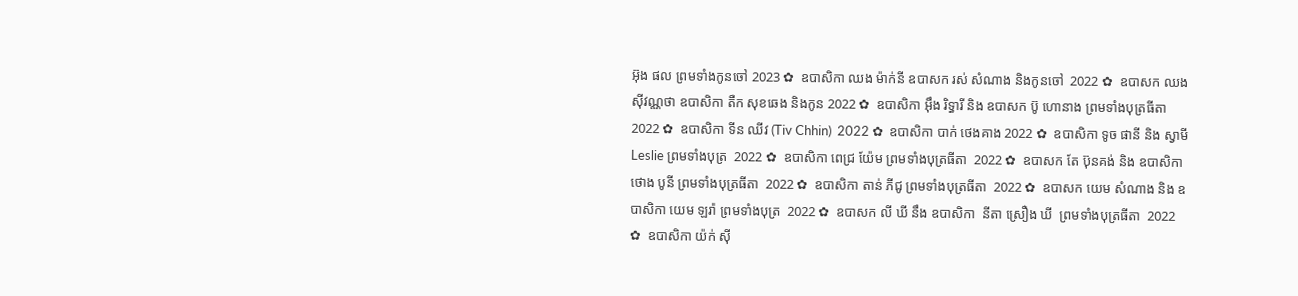អ៊ុង ផល ព្រមទាំងកូនចៅ 2023 ✿  ឧបាសិកា ឈង ម៉ាក់នី ឧបាសក រស់ សំណាង និងកូនចៅ  2022 ✿  ឧបាសក ឈង សុីវណ្ណថា ឧបាសិកា តឺក សុខឆេង និងកូន 2022 ✿  ឧបាសិកា អុឹង រិទ្ធារី និង ឧបាសក ប៊ូ ហោនាង ព្រមទាំងបុត្រធីតា  2022 ✿  ឧបាសិកា ទីន ឈីវ (Tiv Chhin)  2022 ✿  ឧបាសិកា បាក់ ថេងគាង 2022 ✿  ឧបាសិកា ទូច ផានី និង ស្វាមី Leslie ព្រមទាំងបុត្រ  2022 ✿  ឧបាសិកា ពេជ្រ យ៉ែម ព្រមទាំងបុត្រធីតា  2022 ✿  ឧបាសក តែ ប៊ុនគង់ និង ឧបាសិកា ថោង បូនី ព្រមទាំងបុត្រធីតា  2022 ✿  ឧបាសិកា តាន់ ភីជូ ព្រមទាំងបុត្រធីតា  2022 ✿  ឧបាសក យេម សំណាង និង ឧបាសិកា យេម ឡរ៉ា ព្រមទាំងបុត្រ  2022 ✿  ឧបាសក លី ឃី នឹង ឧបាសិកា  នីតា ស្រឿង ឃី  ព្រមទាំងបុត្រធីតា  2022 ✿  ឧបាសិកា យ៉ក់ សុី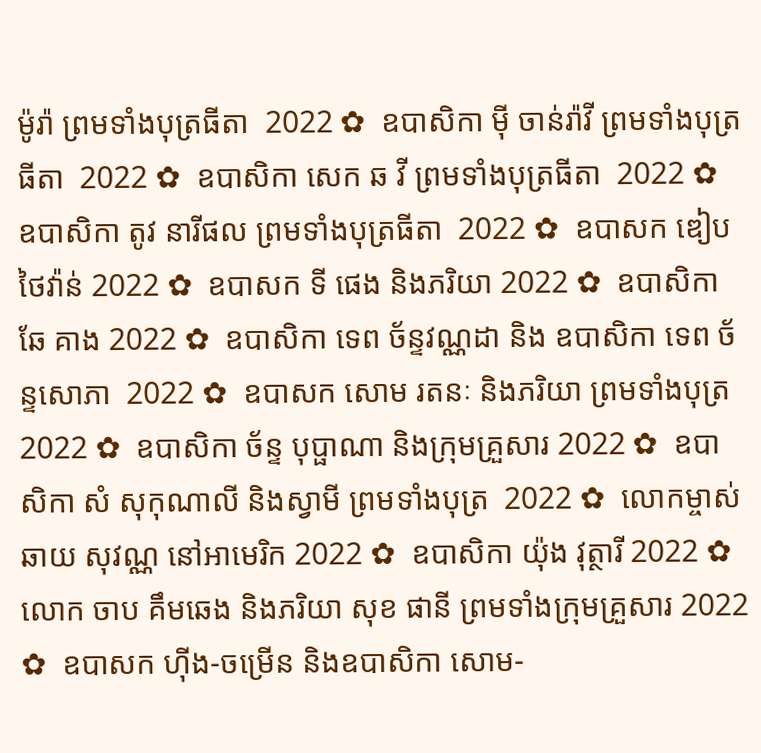ម៉ូរ៉ា ព្រមទាំងបុត្រធីតា  2022 ✿  ឧបាសិកា មុី ចាន់រ៉ាវី ព្រមទាំងបុត្រធីតា  2022 ✿  ឧបាសិកា សេក ឆ វី ព្រមទាំងបុត្រធីតា  2022 ✿  ឧបាសិកា តូវ នារីផល ព្រមទាំងបុត្រធីតា  2022 ✿  ឧបាសក ឌៀប ថៃវ៉ាន់ 2022 ✿  ឧបាសក ទី ផេង និងភរិយា 2022 ✿  ឧបាសិកា ឆែ គាង 2022 ✿  ឧបាសិកា ទេព ច័ន្ទវណ្ណដា និង ឧបាសិកា ទេព ច័ន្ទសោភា  2022 ✿  ឧបាសក សោម រតនៈ និងភរិយា ព្រមទាំងបុត្រ  2022 ✿  ឧបាសិកា ច័ន្ទ បុប្ផាណា និងក្រុមគ្រួសារ 2022 ✿  ឧបាសិកា សំ សុកុណាលី និងស្វាមី ព្រមទាំងបុត្រ  2022 ✿  លោកម្ចាស់ ឆាយ សុវណ្ណ នៅអាមេរិក 2022 ✿  ឧបាសិកា យ៉ុង វុត្ថារី 2022 ✿  លោក ចាប គឹមឆេង និងភរិយា សុខ ផានី ព្រមទាំងក្រុមគ្រួសារ 2022 ✿  ឧបាសក ហ៊ីង-ចម្រើន និងឧបាសិកា សោម-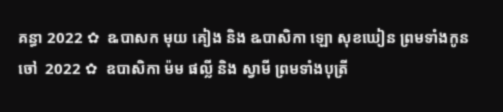គន្ធា 2022 ✿  ឩបាសក មុយ គៀង និង ឩបាសិកា ឡោ សុខឃៀន ព្រមទាំងកូនចៅ  2022 ✿  ឧបាសិកា ម៉ម ផល្លី និង ស្វាមី ព្រមទាំងបុត្រី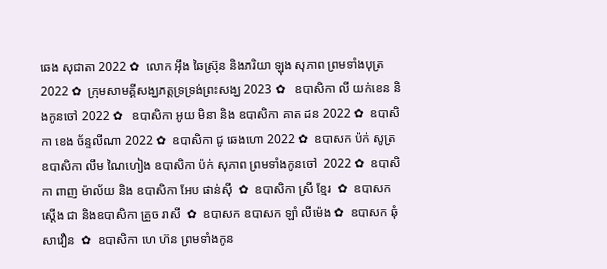ឆេង សុជាតា 2022 ✿  លោក អ៊ឹង ឆៃស្រ៊ុន និងភរិយា ឡុង សុភាព ព្រមទាំងបុត្រ 2022 ✿  ក្រុមសាមគ្គីសង្ឃភត្តទ្រទ្រង់ព្រះសង្ឃ 2023 ✿   ឧបាសិកា លី យក់ខេន និងកូនចៅ 2022 ✿   ឧបាសិកា អូយ មិនា និង ឧបាសិកា គាត ដន 2022 ✿  ឧបាសិកា ខេង ច័ន្ទលីណា 2022 ✿  ឧបាសិកា ជូ ឆេងហោ 2022 ✿  ឧបាសក ប៉ក់ សូត្រ ឧបាសិកា លឹម ណៃហៀង ឧបាសិកា ប៉ក់ សុភាព ព្រមទាំងកូនចៅ  2022 ✿  ឧបាសិកា ពាញ ម៉ាល័យ និង ឧបាសិកា អែប ផាន់ស៊ី  ✿  ឧបាសិកា ស្រី ខ្មែរ  ✿  ឧបាសក ស្តើង ជា និងឧបាសិកា គ្រួច រាសី  ✿  ឧបាសក ឧបាសក ឡាំ លីម៉េង ✿  ឧបាសក ឆុំ សាវឿន  ✿  ឧបាសិកា ហេ ហ៊ន ព្រមទាំងកូន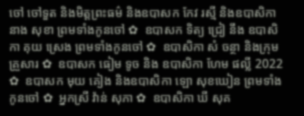ចៅ ចៅទួត និងមិត្តព្រះធម៌ និងឧបាសក កែវ រស្មី និងឧបាសិកា នាង សុខា ព្រមទាំងកូនចៅ ✿  ឧបាសក ទិត្យ ជ្រៀ នឹង ឧបាសិកា គុយ ស្រេង ព្រមទាំងកូនចៅ ✿  ឧបាសិកា សំ ចន្ថា និងក្រុមគ្រួសារ ✿  ឧបាសក ធៀម ទូច និង ឧបាសិកា ហែម ផល្លី 2022 ✿  ឧបាសក មុយ គៀង និងឧបាសិកា ឡោ សុខឃៀន ព្រមទាំងកូនចៅ ✿  អ្នកស្រី វ៉ាន់ សុភា ✿  ឧបាសិកា ឃី សុគ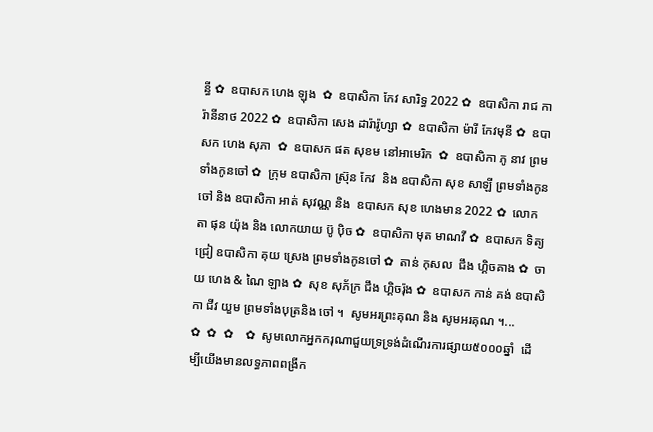ន្ធី ✿  ឧបាសក ហេង ឡុង  ✿  ឧបាសិកា កែវ សារិទ្ធ 2022 ✿  ឧបាសិកា រាជ ការ៉ានីនាថ 2022 ✿  ឧបាសិកា សេង ដារ៉ារ៉ូហ្សា ✿  ឧបាសិកា ម៉ារី កែវមុនី ✿  ឧបាសក ហេង សុភា  ✿  ឧបាសក ផត សុខម នៅអាមេរិក  ✿  ឧបាសិកា ភូ នាវ ព្រមទាំងកូនចៅ ✿  ក្រុម ឧបាសិកា ស្រ៊ុន កែវ  និង ឧបាសិកា សុខ សាឡី ព្រមទាំងកូនចៅ និង ឧបាសិកា អាត់ សុវណ្ណ និង  ឧបាសក សុខ ហេងមាន 2022 ✿  លោកតា ផុន យ៉ុង និង លោកយាយ ប៊ូ ប៉ិច ✿  ឧបាសិកា មុត មាណវី ✿  ឧបាសក ទិត្យ ជ្រៀ ឧបាសិកា គុយ ស្រេង ព្រមទាំងកូនចៅ ✿  តាន់ កុសល  ជឹង ហ្គិចគាង ✿  ចាយ ហេង & ណៃ ឡាង ✿  សុខ សុភ័ក្រ ជឹង ហ្គិចរ៉ុង ✿  ឧបាសក កាន់ គង់ ឧបាសិកា ជីវ យួម ព្រមទាំងបុត្រនិង ចៅ ។  សូមអរព្រះគុណ និង សូមអរគុណ ។...       ✿  ✿  ✿    ✿  សូមលោកអ្នកករុណាជួយទ្រទ្រង់ដំណើរការផ្សាយ៥០០០ឆ្នាំ  ដើម្បីយើងមានលទ្ធភាពពង្រីក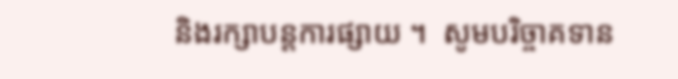និងរក្សាបន្តការផ្សាយ ។  សូមបរិច្ចាគទាន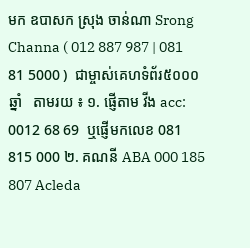មក ឧបាសក ស្រុង ចាន់ណា Srong Channa ( 012 887 987 | 081 81 5000 )  ជាម្ចាស់គេហទំព័រ៥០០០ឆ្នាំ   តាមរយ ៖ ១. ផ្ញើតាម វីង acc: 0012 68 69  ឬផ្ញើមកលេខ 081 815 000 ២. គណនី ABA 000 185 807 Acleda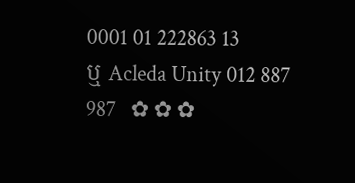0001 01 222863 13 ឬ Acleda Unity 012 887 987   ✿ ✿ ✿